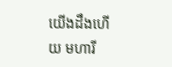យើងដឹងហើយ មហារី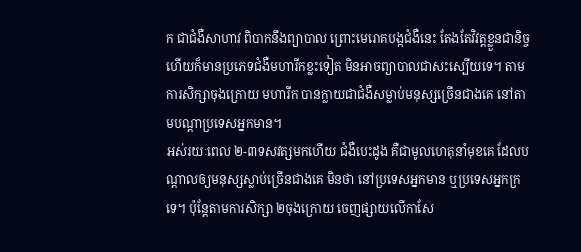ក ជាជំងឺសាហាវ ពិបាកនឹងព្យាបាល ព្រោះមេរោគបង្កជំងឺនេះ តែងតែវិវត្តខ្លួនជានិច្ច ហើយក៏មានប្រភេទជំងឺមហារីកខ្លះទៀត មិនអាចព្យាបាលជាសះស្បើយទេ។ តាមការសិក្សាចុងក្រោយ មហារីក បានក្លាយជាជំងឺសម្លាប់មនុស្សច្រើនជាងគេ នៅតាមបណ្ដាប្រទេសអ្នកមាន។
អស់រយៈពេល ២-៣ទសវត្សមកហើយ ជំងឺបេះដូង គឺជាមូលហេតុនាំមុខគេ ដែលបណ្ដាលឲ្យមនុស្សស្លាប់ច្រើនជាងគេ មិនថា នៅប្រទេសអ្នកមាន ឬប្រទេសអ្នកក្រទេ។ ប៉ុន្ដែតាមការសិក្សា ២ចុងក្រោយ ចេញផ្សាយលើកាសែ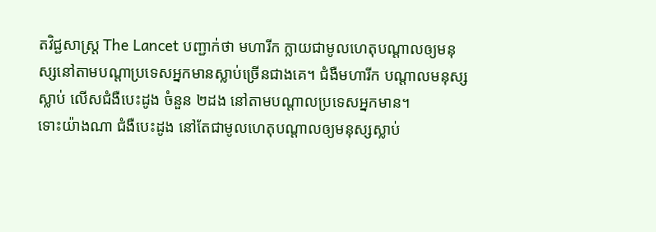តវិជ្ជសាស្ត្រ The Lancet បញ្ជាក់ថា មហារីក ក្លាយជាមូលហេតុបណ្ដាលឲ្យមនុស្សនៅតាមបណ្ដាប្រទេសអ្នកមានស្លាប់ច្រើនជាងគេ។ ជំងឺមហារីក បណ្ដាលមនុស្សស្លាប់ លើសជំងឺបេះដូង ចំនួន ២ដង នៅតាមបណ្ដាលប្រទេសអ្នកមាន។
ទោះយ៉ាងណា ជំងឺបេះដូង នៅតែជាមូលហេតុបណ្ដាលឲ្យមនុស្សស្លាប់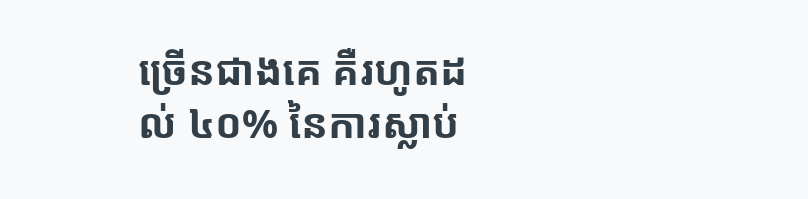ច្រើនជាងគេ គឺរហូតដល់ ៤០% នៃការស្លាប់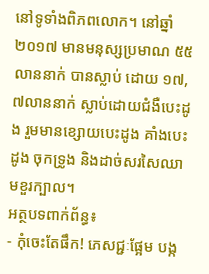នៅទូទាំងពិភពលោក។ នៅឆ្នាំ២០១៧ មានមនុស្សប្រមាណ ៥៥លាននាក់ បានស្លាប់ ដោយ ១៧,៧លាននាក់ ស្លាប់ដោយជំងឺបេះដូង រួមមានខ្សោយបេះដូង គាំងបេះដូង ចុកទ្រូង និងដាច់សរសៃឈាមខួរក្បាល។
អត្ថបទពាក់ព័ន្ធ៖
- កុំចេះតែផឹក! ភេសជ្ជៈផ្អែម បង្ក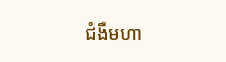ជំងឺមហា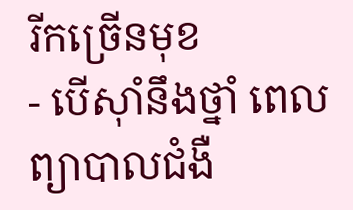រីកច្រើនមុខ
- បើស៊ាំនឹងថ្នាំ ពេលព្យាបាលជំងឺ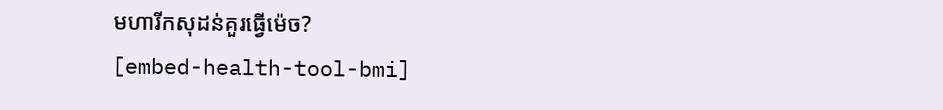មហារីកសុដន់គួរធ្វើម៉េច?
[embed-health-tool-bmi]